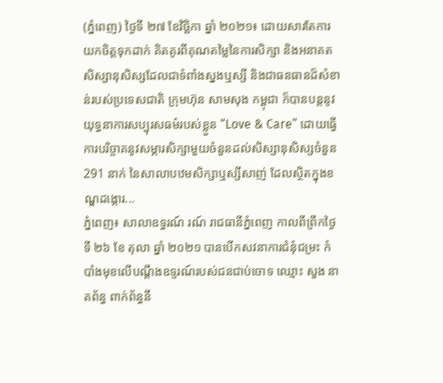(ភ្នំពេញ) ថ្ងៃទី ២៧ ខែវិច្ឆិកា ឆ្នាំ ២០២១៖ ដោយសារតែការយកចិត្តទុកដាក់ គិតគូរពីគុណតម្លៃនៃការសិក្សា និងអនាគតសិស្សានុសិស្សដែលជាទំពាំងស្នងឬស្សី និងជាធនធានដ៏សំខាន់របស់ប្រទេសជាតិ ក្រុមហ៊ុន សាមសុង កម្ពុជា ក៏បានបន្តនូវយុទ្ធនាការសប្បុរសធម៌របស់ខ្លួន “Love & Care” ដោយធ្វើការបរិច្ចាគនូវសម្ភារសិក្សាមួយចំនួនដល់សិស្សានុសិស្សចំនួន 291 នាក់ នៃសាលាបឋមសិក្សាឬស្សីសាញ់ ដែលស្ថិតក្នុងខណ្ឌដង្កោរ...
ភ្នំពេញ៖ សាលាឧទ្ធរណ៍ រណ៍ រាជធានីភ្នំពេញ កាលពីព្រឹកថ្ងៃទី ២៦ ខែ តុលា ឆ្នាំ ២០២១ បានបើកសវនាការជំនុំជម្រះ កំបាំងមុខលើបណ្តឹងឧទ្ទរណ៍របស់ជនជាប់ចោទ ឈ្មោះ សួង នាគព័ន្ធ ពាក់ព័ន្ធនឹ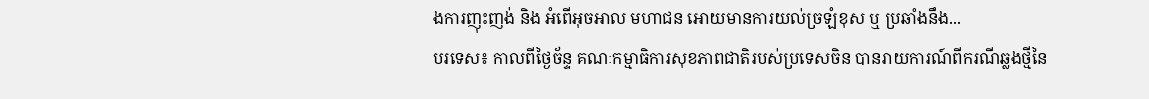ងការញុះញង់ និង អំពើអុចអាល មហាជន អោយមានការយល់ច្រឡំខុស ឬ ប្រឆាំងនឹង...
បរទេស៖ កាលពីថ្ងៃច័ន្ទ គណៈកម្មាធិការសុខភាពជាតិរបស់ប្រទេសចិន បានរាយការណ៍ពីករណីឆ្លងថ្មីនៃ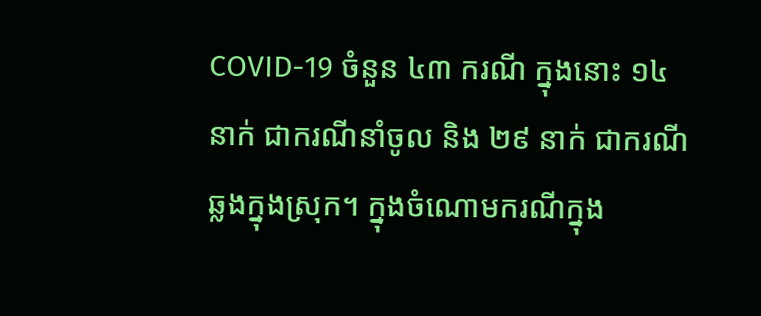COVID-19 ចំនួន ៤៣ ករណី ក្នុងនោះ ១៤ នាក់ ជាករណីនាំចូល និង ២៩ នាក់ ជាករណីឆ្លងក្នុងស្រុក។ ក្នុងចំណោមករណីក្នុង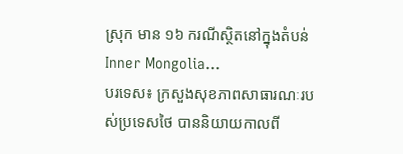ស្រុក មាន ១៦ ករណីស្ថិតនៅក្នុងតំបន់ Inner Mongolia...
បរទេស៖ ក្រសួងសុខភាពសាធារណៈរបស់ប្រទេសថៃ បាននិយាយកាលពី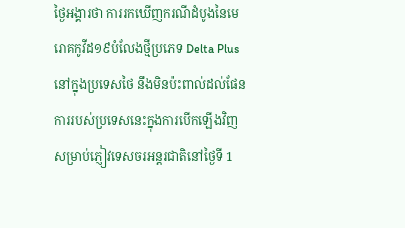ថ្ងៃអង្គារថា ការរកឃើញករណីដំបូងនៃមេរោគកូវីដ១៩បំលែងថ្មីប្រភេទ Delta Plus នៅក្នុងប្រទេសថៃ នឹងមិនប៉ះពាល់ដល់ផែនការរបស់ប្រទេសនេះក្នុងការបើកឡើងវិញសម្រាប់ភ្ញៀវទេសចរអន្តរជាតិនៅថ្ងៃទី 1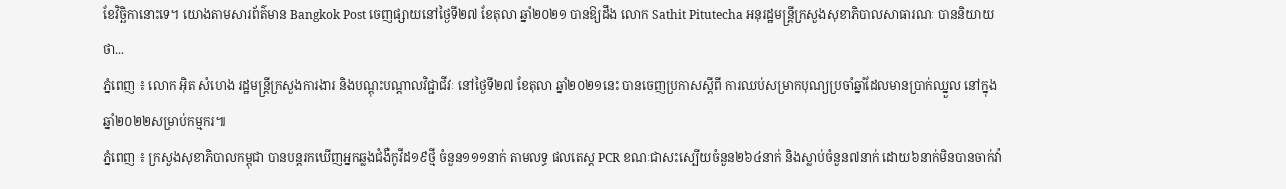ខែវិច្ឆិកានោះទេ។ យោងតាមសារព័ត៌មាន Bangkok Post ចេញផ្សាយនៅថ្ងៃទី២៧ ខែតុលា ឆ្នាំ២០២១ បានឱ្យដឹង លោក Sathit Pitutecha អនុរដ្ឋមន្ត្រីក្រសួងសុខាភិបាលសាធារណៈ បាននិយាយថា...
ភ្នំពេញ ៖ លោក អ៊ិត សំហេង រដ្ឋមន្រ្តីក្រសួងការងារ និងបណ្តុះបណ្តាលវិជ្ជាជីវៈ នៅថ្ងៃទី២៧ ខែតុលា ឆ្នាំ២០២១នេះ បានចេញប្រកាសស្ដីពី ការឈប់សម្រាកបុណ្យប្រចាំឆ្នាំដែលមានប្រាក់ឈ្នួល នៅក្នុងឆ្នាំ២០២២សម្រាប់កម្មករ៕
ភ្នំពេញ ៖ ក្រសួងសុខាភិបាលកម្ពុជា បានបន្តរកឃើញអ្នកឆ្លងជំងឺកូវីដ១៩ថ្មី ចំនួន១១១នាក់ តាមលទ្ធ ផលតេស្ត PCR ខណៈជាសះស្បើយចំនួន២៦៤នាក់ និងស្លាប់ចំនួន៧នាក់ ដោយ៦នាក់មិនបានចាក់វ៉ា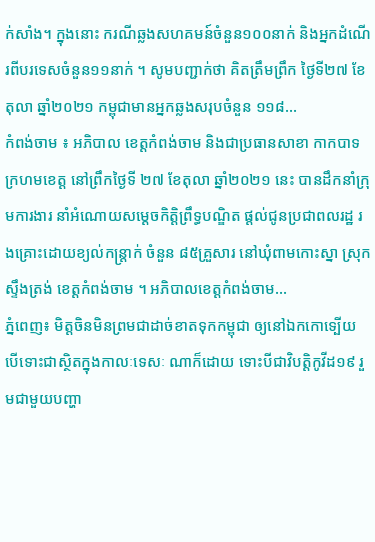ក់សាំង។ ក្នុងនោះ ករណីឆ្លងសហគមន៍ចំនួន១០០នាក់ និងអ្នកដំណើរពីបរទេសចំនួន១១នាក់ ។ សូមបញ្ជាក់ថា គិតត្រឹមព្រឹក ថ្ងៃទី២៧ ខែតុលា ឆ្នាំ២០២១ កម្ពុជាមានអ្នកឆ្លងសរុបចំនួន ១១៨...
កំពង់ចាម ៖ អភិបាល ខេត្តកំពង់ចាម និងជាប្រធានសាខា កាកបាទក្រហមខេត្ត នៅព្រឹកថ្ងៃទី ២៧ ខែតុលា ឆ្នាំ២០២១ នេះ បានដឹកនាំក្រុមការងារ នាំអំណោយសម្ដេចកិត្តិព្រឹទ្ធបណ្ឌិត ផ្ដល់ជូនប្រជាពលរដ្ឋ រងគ្រោះដោយខ្យល់កន្ត្រាក់ ចំនួន ៨៥គ្រួសារ នៅឃុំពាមកោះស្នា ស្រុកស្ទឹងត្រង់ ខេត្តកំពង់ចាម ។ អភិបាលខេត្តកំពង់ចាម...
ភ្នំពេញ៖ មិត្តចិនមិនព្រមជាដាច់ខាតទុកកម្ពុជា ឲ្យនៅឯកកោទ្បើយ បើទោះជាស្ថិតក្នុងកាលៈទេសៈ ណាក៏ដោយ ទោះបីជាវិបត្តិកូវីដ១៩ រួមជាមួយបញ្ហា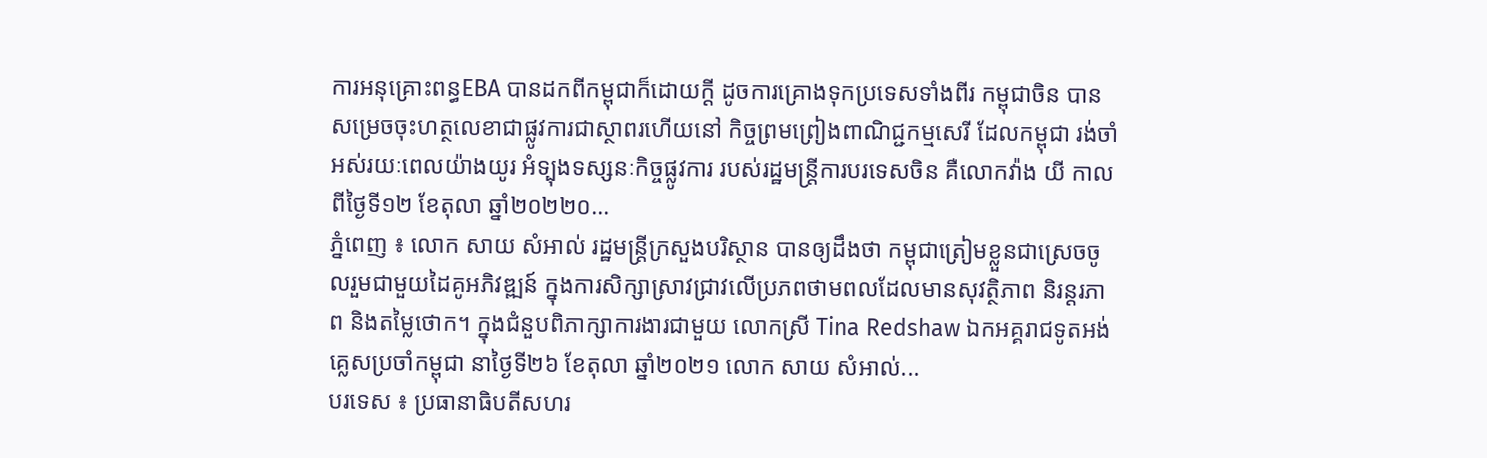ការអនុគ្រោះពន្ធEBA បានដកពីកម្ពុជាក៏ដោយក្ដី ដូចការគ្រោងទុកប្រទេសទាំងពីរ កម្ពុជាចិន បានសម្រេចចុះហត្ថលេខាជាផ្លូវការជាស្ថាពរហើយនៅ កិច្ចព្រមព្រៀងពាណិជ្ជកម្មសេរី ដែលកម្ពុជា រង់ចាំអស់រយៈពេលយ៉ាងយូរ អំទ្បុងទស្សនៈកិច្ចផ្លូវការ របស់រដ្ឋមន្រ្តីការបរទេសចិន គឺលោកវ៉ាង យី កាលពីថ្ងៃទី១២ ខែតុលា ឆ្នាំ២០២២០...
ភ្នំពេញ ៖ លោក សាយ សំអាល់ រដ្ឋមន្ត្រីក្រសួងបរិស្ថាន បានឲ្យដឹងថា កម្ពុជាត្រៀមខ្លួនជាស្រេចចូលរួមជាមួយដៃគូអភិវឌ្ឍន៍ ក្នុងការសិក្សាស្រាវជ្រាវលើប្រភពថាមពលដែលមានសុវត្ថិភាព និរន្តរភាព និងតម្លៃថោក។ ក្នុងជំនួបពិភាក្សាការងារជាមួយ លោកស្រី Tina Redshaw ឯកអគ្គរាជទូតអង់គ្លេសប្រចាំកម្ពុជា នាថ្ងៃទី២៦ ខែតុលា ឆ្នាំ២០២១ លោក សាយ សំអាល់...
បរទេស ៖ ប្រធានាធិបតីសហរ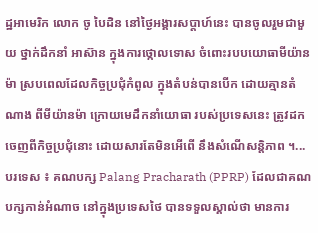ដ្ឋអាមេរិក លោក ចូ បៃដិន នៅថ្ងៃអង្គារសប្ដាហ៍នេះ បានចូលរួមជាមួយ ថ្នាក់ដឹកនាំ អាស៊ាន ក្នុងការថ្កោលទោស ចំពោះរបបយោធាមីយ៉ានម៉ា ស្របពេលដែលកិច្ចប្រជុំកំពូល ក្នុងតំបន់បានបើក ដោយគ្មានតំណាង ពីមីយ៉ានម៉ា ក្រោយមេដឹកនាំយោធា របស់ប្រទេសនេះ ត្រូវដកចេញពីកិច្ចប្រជុំនោះ ដោយសារតែមិនអើពើ នឹងសំណើសន្តិភាព ។...
បរទេស ៖ គណបក្ស Palang Pracharath (PPRP) ដែលជាគណបក្សកាន់អំណាច នៅក្នុងប្រទេសថៃ បានទទួលស្គាល់ថា មានការ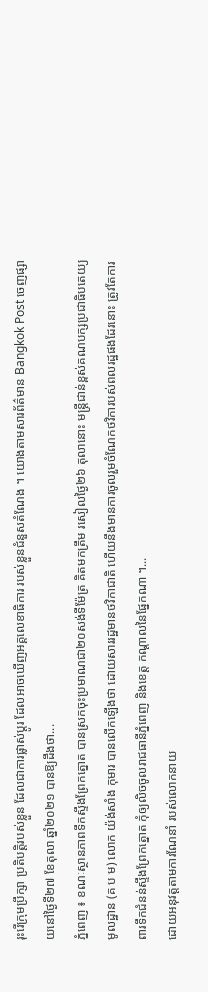រុះរើក្រុមប្រឹក្សា ប្រតិបត្តិរបស់ខ្លួន ដែលជាការផ្លាស់ប្តូរ ដែលអាចឃើញអគ្គលេខាធិការ របស់ខ្លួនជំនួសតំណែង ។ យោងតាមសារព័ត៌មាន Bangkok Post ចេញផ្សាយនៅថ្ងៃទី២៧ ខែតុលា ឆ្នាំ២០២១ បានឱ្យដឹងថា...
ភ្នំពេញ ៖ ខណៈស្ថានភាពទឹកស្ទឹងព្រែកត្នោត បានស្រកចុះប្រមាណជា២០សង់ទីម៉ែត្រ គិតមកត្រឹម រសៀលថ្ងៃ២៦ តុលានោះ មន្រ្តីជាន់ខ្ពស់គណបក្សប្រជាធិបតេយ្យមូលដ្ឋាន (គ ប ម) លោក យ៉ង់សាំង កុមារ បានលើកឡើងថា ដោយសាររដ្ឋមានថវិកាជាតិ ហើយនឹងមានការចូលរួមចំណែកថវិការបស់ពលរដ្ឋផងដែរនោះ ត្រូវតែការពារទឹកជំនន់ស្ទឹងព្រែកត្នោត កុំឲ្យលិចចូលរាជធានីភ្នំពេញ និងខេត្ត កណ្តាលនៃផ្នែកណា ។...
ដោយអនុវត្តតាមការណែនាំ របស់លោកនាយ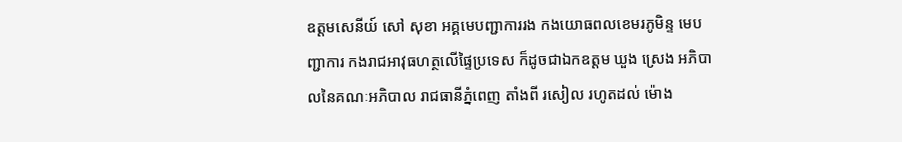ឧត្តមសេនីយ៍ សៅ សុខា អគ្គមេបញ្ជាការរង កងយោធពលខេមរភូមិន្ទ មេបញ្ជាការ កងរាជអាវុធហត្ថលើផ្ទៃប្រទេស ក៏ដូចជាឯកឧត្តម ឃួង ស្រេង អភិបាលនៃគណៈអភិបាល រាជធានីភ្នំពេញ តាំងពី រសៀល រហូតដល់ ម៉ោង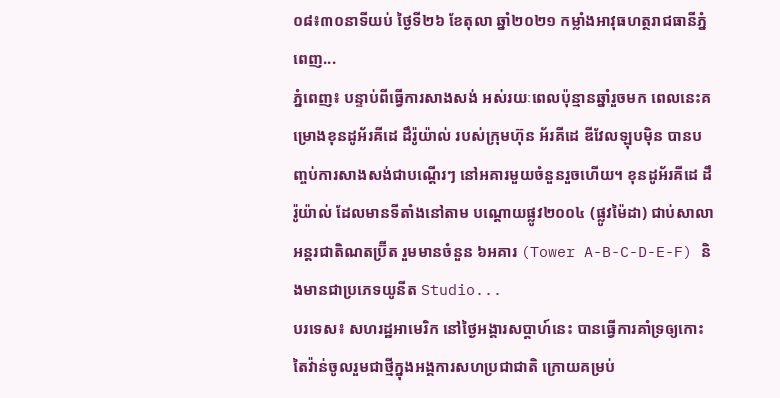០៨៖៣០នាទីយប់ ថ្ងៃទី២៦ ខែតុលា ឆ្នាំ២០២១ កម្លាំងអាវុធហត្ថរាជធានីភ្នំពេញ...
ភ្នំពេញ៖ បន្ទាប់ពីធ្វើការសាងសង់ អស់រយៈពេលប៉ុន្មានឆ្នាំរួចមក ពេលនេះគម្រោងខុនដូអ័រគីដេ ដឹរ៉ូយ៉ាល់ របស់ក្រុមហ៊ុន អ័រគីដេ ឌីវែលឡុបម៉ិន បានបញ្ចប់ការសាងសង់ជាបណ្តើរៗ នៅអគារមួយចំនួនរួចហើយ។ ខុនដូអ័រគីដេ ដឹរ៉ូយ៉ាល់ ដែលមានទីតាំងនៅតាម បណ្តោយផ្លូវ២០០៤ (ផ្លូវម៉ៃដា) ជាប់សាលាអន្តរជាតិណតប្រ៊ីត រួមមានចំនួន ៦អគារ (Tower A-B-C-D-E-F) និងមានជាប្រភេទយូនីត Studio...
បរទេស៖ សហរដ្ឋអាមេរិក នៅថ្ងៃអង្គារសប្ដាហ៍នេះ បានធ្វើការគាំទ្រឲ្យកោះតៃវ៉ាន់ចូលរួមជាថ្មីក្នុងអង្គការសហប្រជាជាតិ ក្រោយគម្រប់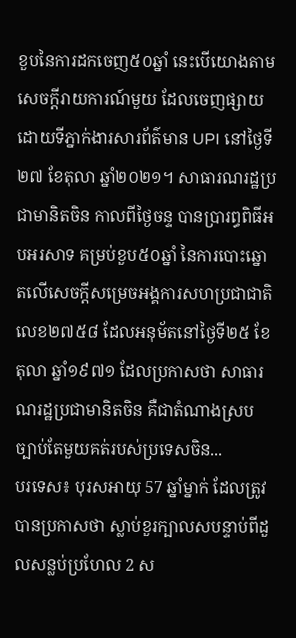ខួបនៃការដកចេញ៥០ឆ្នាំ នេះបើយោងតាមសេចក្តីរាយការណ៍មួយ ដែលចេញផ្សាយដោយទីភ្នាក់ងារសារព័ត៌មាន UPI នៅថ្ងៃទី២៧ ខែតុលា ឆ្នាំ២០២១។ សាធារណរដ្ឋប្រជាមានិតចិន កាលពីថ្ងៃចន្ទ បានប្រារព្ធពិធីអបអរសាទ គម្រប់ខួប៥០ឆ្នាំ នៃការបោះឆ្នោតលើសេចក្តីសម្រេចអង្គការសហប្រជាជាតិលេខ២៧៥៨ ដែលអនុម័តនៅថ្ងៃទី២៥ ខែតុលា ឆ្នាំ១៩៧១ ដែលប្រកាសថា សាធារណរដ្ឋប្រជាមានិតចិន គឺជាតំណាងស្របច្បាប់តែមួយគត់របស់ប្រទេសចិន...
បរទេស៖ បុរសអាយុ 57 ឆ្នាំម្នាក់ ដែលត្រូវបានប្រកាសថា ស្លាប់ខួរក្បាលសបន្ទាប់ពីដួលសន្លប់ប្រហែល 2 ស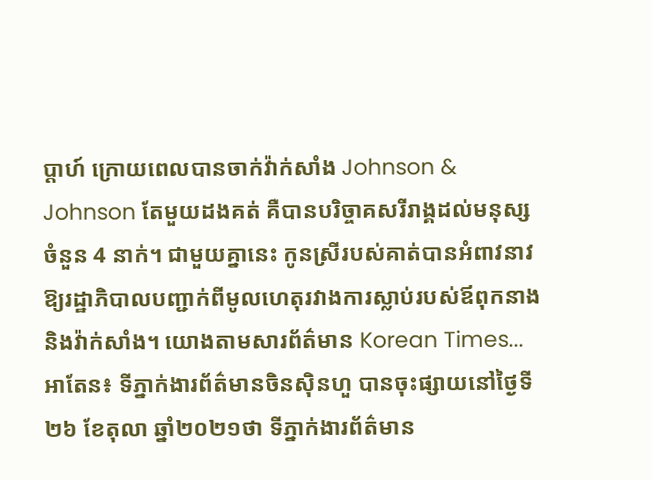ប្តាហ៍ ក្រោយពេលបានចាក់វ៉ាក់សាំង Johnson & Johnson តែមួយដងគត់ គឺបានបរិច្ចាគសរីរាង្គដល់មនុស្សចំនួន 4 នាក់។ ជាមួយគ្នានេះ កូនស្រីរបស់គាត់បានអំពាវនាវឱ្យរដ្ឋាភិបាលបញ្ជាក់ពីមូលហេតុរវាងការស្លាប់របស់ឪពុកនាង និងវ៉ាក់សាំង។ យោងតាមសារព័ត៌មាន Korean Times...
អាតែន៖ ទីភ្នាក់ងារព័ត៌មានចិនស៊ិនហួ បានចុះផ្សាយនៅថ្ងៃទី២៦ ខែតុលា ឆ្នាំ២០២១ថា ទីភ្នាក់ងារព័ត៌មាន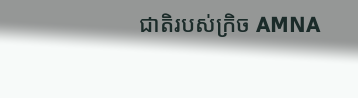ជាតិរបស់ក្រិច AMNA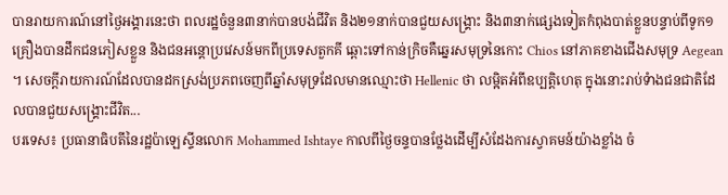បានរាយការណ៍នៅថ្ងៃអង្គារនេះថា ពលរដ្ឋចំនួន៣នាក់បានបង់ជីវិត និង២១នាក់បានជួយសង្គ្រោះ និង៣នាក់ផ្សេងទៀតកំពុងបាត់ខ្លួនបន្ទាប់ពីទូក១គ្រឿងបានដឹកជនភៀសខ្លួន និងជនអន្តោប្រវេសន៍មកពីប្រទេសតួកគី ឆ្ពោះទៅកាន់ក្រិចគឺឆ្នេរសមុទ្រនៃកោះ Chios នៅភាគខាងជើងសមុទ្រ Aegean ។ សេចក្តីរាយការណ៍ដែលបានដកស្រង់ប្រភពចេញពីឆ្នាំសមុទ្រដែលមានឈ្មោះថា Hellenic ថា លម្អិតអំពីឧប្បត្តិហេតុ ក្នុងនោះរាប់ទំាងជនជាតិដែលបានជួយសង្គ្រោះជីវិត...
បរទេស៖ ប្រធានាធិបតីនៃរដ្ឋប៉ាឡេស្ទីនលោក Mohammed Ishtaye កាលពីថ្ងៃចន្ទបានថ្លែងដើម្បីសំដែងការស្វាគមន៍យ៉ាងខ្លាំង ចំ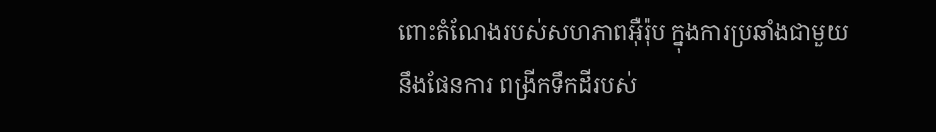ពោះតំណែងរបស់សហភាពអ៊ឺរ៉ុប ក្នុងការប្រឆាំងជាមួយនឹងផែនការ ពង្រីកទឹកដីរបស់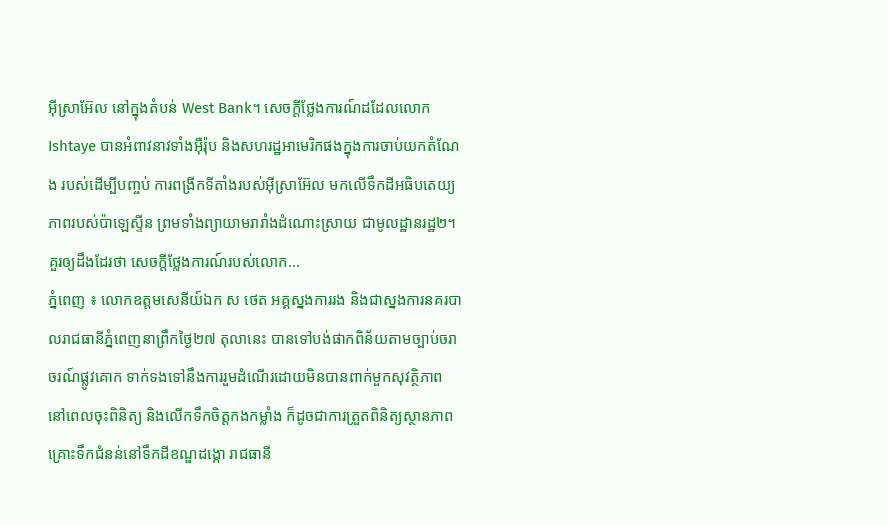អ៊ីស្រាអ៊ែល នៅក្នុងតំបន់ West Bank។ សេចក្តីថ្លែងការណ៍ដដែលលោក Ishtaye បានអំពាវនាវទាំងអ៊ឺរ៉ុប និងសហរដ្ឋអាមេរិកផងក្នុងការចាប់យកតំណែង របស់ដើម្បីបញ្ចប់ ការពង្រីកទីតាំងរបស់អ៊ីស្រាអ៊ែល មកលើទឹកដីអធិបតេយ្យភាពរបស់ប៉ាឡេស្ទីន ព្រមទាំងព្យាយាមរារាំងដំណោះស្រាយ ជាមូលដ្ឋានរដ្ឋ២។ គួរឲ្យដឹងដែរថា សេចក្តីថ្លែងការណ៍របស់លោក...
ភ្នំពេញ ៖ លោកឧត្តមសេនីយ៍ឯក ស ថេត អគ្គស្នងការរង និងជាស្នងការនគរបាលរាជធានីភ្នំពេញនាព្រឹកថ្ងៃ២៧ តុលានេះ បានទៅបង់ផាកពិន័យតាមច្បាប់ចរាចរណ៍ផ្លូវគោក ទាក់ទងទៅនឹងការរួមដំណើរដោយមិនបានពាក់មួកសុវត្ថិភាព នៅពេលចុះពិនិត្យ និងលើកទឹកចិត្តកងកម្លាំង ក៏ដូចជាការត្រួតពិនិត្យស្ថានភាពគ្រោះទឹកជំនន់នៅទឹកដីខណ្ឌដង្កោ រាជធានី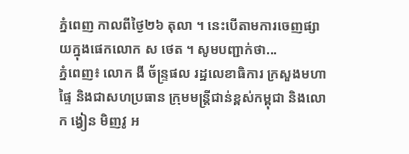ភ្នំពេញ កាលពីថ្ងៃ២៦ តុលា ។ នេះបើតាមការចេញផ្សាយក្នុងផេកលោក ស ថេត ។ សូមបញ្ជាក់ថា...
ភ្នំពេញ៖ លោក ងី ច័ន្ទ្រផល រដ្ឋលេខាធិការ ក្រសួងមហាផ្ទៃ និងជាសហប្រធាន ក្រុមមន្ត្រីជាន់ខ្ពស់កម្ពុជា និងលោក ង្វៀន មិញវូ អ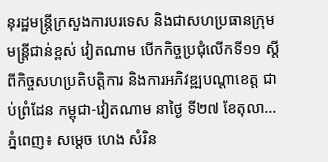នុរដ្ឋមន្ត្រីក្រសួងការបរទេស និងជាសហប្រធានក្រុមមន្ត្រីជាន់ខ្ពស់ វៀតណាម បេីកកិច្ចប្រជុំលើកទី១១ ស្តីពីកិច្ចសហប្រតិបត្តិការ និងការអភិវឌ្ឍបណ្តាខេត្ត ជាប់ព្រំដែន កម្ពុជា-វៀតណាម នាថ្ងៃ ទី២៧ ខែតុលា...
ភ្នំពេញ៖ សម្តេច ហេង សំរិន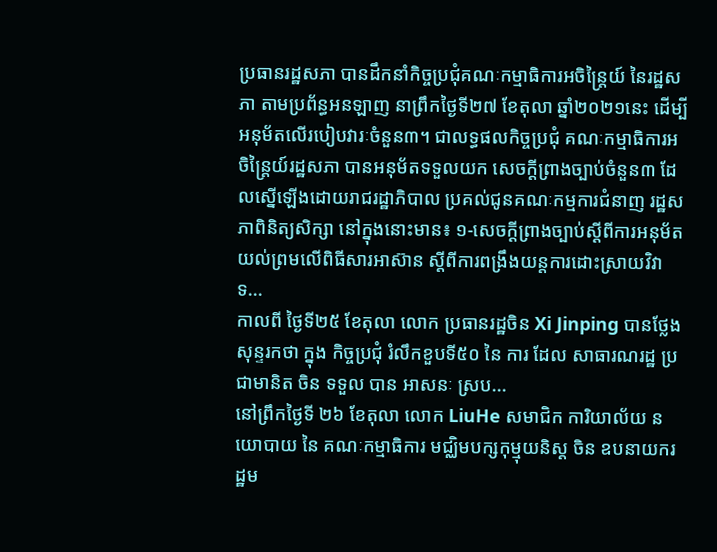ប្រធានរដ្ឋសភា បានដឹកនាំកិច្ចប្រជុំគណៈកម្មាធិការអចិន្រ្តៃយ៍ នៃរដ្ឋសភា តាមប្រព័ន្ធអនឡាញ នាព្រឹកថ្ងៃទី២៧ ខែតុលា ឆ្នាំ២០២១នេះ ដើម្បីអនុម័តលើរបៀបវារៈចំនួន៣។ ជាលទ្ធផលកិច្ចប្រជុំ គណៈកម្មាធិការអចិន្រ្តៃយ៍រដ្ឋសភា បានអនុម័តទទួលយក សេចក្តីព្រាងច្បាប់ចំនួន៣ ដែលស្នើឡើងដោយរាជរដ្ឋាភិបាល ប្រគល់ជូនគណៈកម្មការជំនាញ រដ្ឋសភាពិនិត្យសិក្សា នៅក្នុងនោះមាន៖ ១-សេចក្តីព្រាងច្បាប់ស្តីពីការអនុម័តយល់ព្រមលើពិធីសារអាស៊ាន ស្តីពីការពង្រឹងយន្តការដោះស្រាយវិវាទ...
កាលពី ថ្ងៃទី២៥ ខែតុលា លោក ប្រធានរដ្ឋចិន Xi Jinping បានថ្លែង សុន្ទរកថា ក្នុង កិច្ចប្រជុំ រំលឹកខួបទី៥០ នៃ ការ ដែល សាធារណរដ្ឋ ប្រជាមានិត ចិន ទទួល បាន អាសនៈ ស្រប...
នៅព្រឹកថ្ងៃទី ២៦ ខែតុលា លោក LiuHe សមាជិក ការិយាល័យ នយោបាយ នៃ គណៈកម្មាធិការ មជ្ឈិមបក្សកុម្មុយនិស្ត ចិន ឧបនាយករដ្ឋម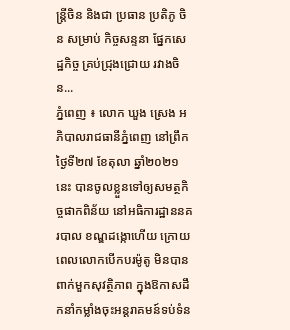ន្ត្រីចិន និងជា ប្រធាន ប្រតិភូ ចិន សម្រាប់ កិច្ចសន្ទនា ផ្នែកសេដ្ឋកិច្ច គ្រប់ជ្រុងជ្រោយ រវាងចិន...
ភ្នំពេញ ៖ លោក ឃួង ស្រេង អភិបាលរាជធានីភ្នំពេញ នៅព្រឹកថ្ងៃទី២៧ ខែតុលា ឆ្នាំ២០២១នេះ បានចូលខ្លួនទៅឲ្យសមត្ថកិច្ចផាកពិន័យ នៅអធិការដ្ឋាននគរបាល ខណ្ឌដង្កោហើយ ក្រោយពេលលោកបើកបរម៉ូតូ មិនបានពាក់មួកសុវត្ថិភាព ក្នុងឱកាសដឹកនាំកម្លាំងចុះអន្តរាគមន៍ទប់ទំន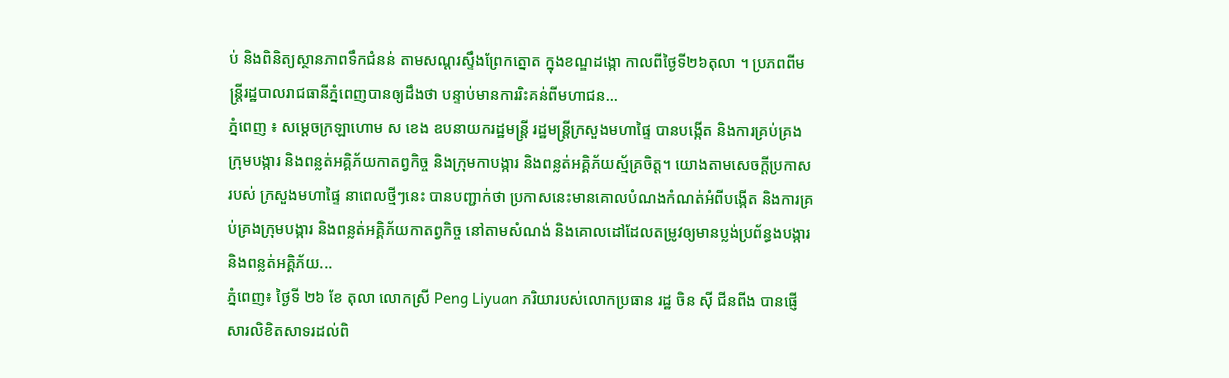ប់ និងពិនិត្យស្ថានភាពទឹកជំនន់ តាមសណ្តរស្ទឹងព្រែកត្នោត ក្នុងខណ្ឌដង្កោ កាលពីថ្ងៃទី២៦តុលា ។ ប្រភពពីមន្ត្រីរដ្ឋបាលរាជធានីភ្នំពេញបានឲ្យដឹងថា បន្ទាប់មានការរិះគន់ពីមហាជន...
ភ្នំពេញ ៖ សម្ដេចក្រឡាហោម ស ខេង ឧបនាយករដ្ឋមន្ត្រី រដ្ឋមន្ត្រីក្រសួងមហាផ្ទៃ បានបង្កើត និងការគ្រប់គ្រងក្រុមបង្ការ និងពន្លត់អគ្គិភ័យកាតព្វកិច្ច និងក្រុមកាបង្ការ និងពន្លត់អគ្គិភ័យស្ម័គ្រចិត្ត។ យោងតាមសេចក្ដីប្រកាសរបស់ ក្រសួងមហាផ្ទៃ នាពេលថ្មីៗនេះ បានបញ្ជាក់ថា ប្រកាសនេះមានគោលបំណងកំណត់អំពីបង្កើត និងការគ្រប់គ្រងក្រុមបង្ការ និងពន្លត់អគ្គិភ័យកាតព្វកិច្ច នៅតាមសំណង់ និងគោលដៅដែលតម្រូវឲ្យមានប្លង់ប្រព័ន្ធងបង្ការ និងពន្លត់អគ្គិភ័យ...
ភ្នំពេញ៖ ថ្ងៃទី ២៦ ខែ តុលា លោកស្រី Peng Liyuan ភរិយារបស់លោកប្រធាន រដ្ឋ ចិន ស៊ី ជីនពីង បានផ្ញើសារលិខិតសាទរដល់ពិ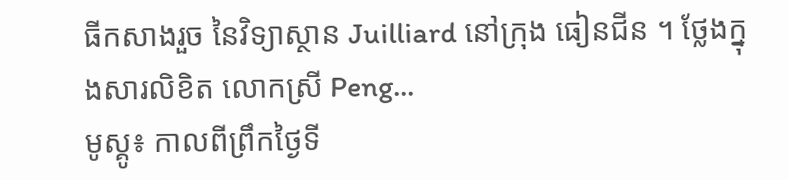ធីកសាងរួច នៃវិទ្យាស្ថាន Juilliard នៅក្រុង ធៀនជីន ។ ថ្លែងក្នុងសារលិខិត លោកស្រី Peng...
មូស្គូ៖ កាលពីព្រឹកថ្ងៃទី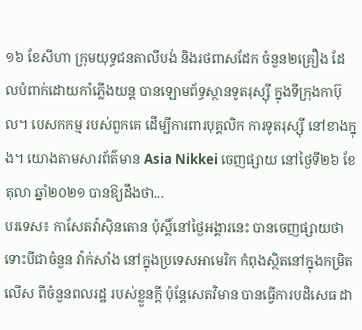១៦ ខែសីហា ក្រុមយុទ្ធជនតាលីបង់ និងរថពាសដែក ចំនួន២គ្រឿង ដែលបំពាក់ដោយកាំភ្លើងយន្ត បានឡោមព័ទ្ធស្ថានទូតរុស្ស៊ី ក្នុងទីក្រុងកាប៊ុល។ បេសកកម្ម របស់ពួកគេ ដើម្បីការពារបុគ្គលិក ការទូតរុស្ស៊ី នៅខាងក្នុង។ យោងតាមសារព័ត៌មាន Asia Nikkei ចេញផ្សាយ នៅថ្ងៃទី២៦ ខែតុលា ឆ្នាំ២០២១ បានឱ្យដឹងថា...
បរទេស៖ កាសែតវ៉ាស៊ិនតោន ប៉ុស្តិ៍នៅថ្ងៃអង្គារនេះ បានចេញផ្សាយថា ទោះបីជាចំនួន វ៉ាក់សាំង នៅក្នុងប្រទេសអាមេរិក កំពុងស្ថិតនៅក្នុងកម្រិតលើស ពីចំនួនពលរដ្ឋ របស់ខ្លួនក្តី ប៉ុន្តែសេតវិមាន បានធ្វើការបដិសេធ ដា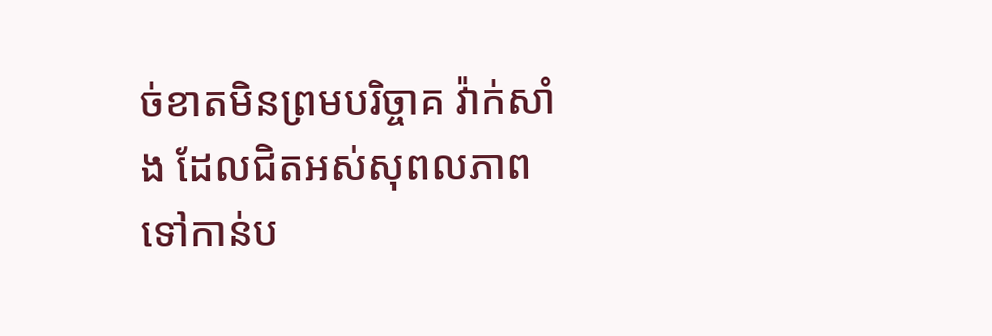ច់ខាតមិនព្រមបរិច្ចាគ វ៉ាក់សាំង ដែលជិតអស់សុពលភាព ទៅកាន់ប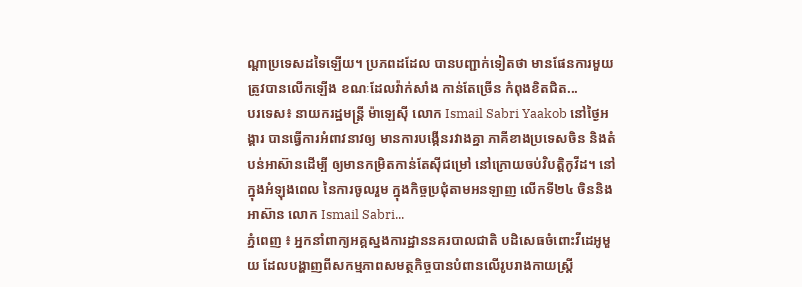ណ្តាប្រទេសដទៃឡើយ។ ប្រភពដដែល បានបញ្ជាក់ទៀតថា មានផែនការមួយត្រូវបានលើកឡើង ខណៈដែលវ៉ាក់សាំង កាន់តែច្រើន កំពុងខិតជិត...
បរទេស៖ នាយករដ្ឋមន្ត្រី ម៉ាឡេស៊ី លោក Ismail Sabri Yaakob នៅថ្ងៃអង្គារ បានធ្វើការអំពាវនាវឲ្យ មានការបង្កើនរវាងគ្នា ភាគីខាងប្រទេសចិន និងតំបន់អាស៊ានដើម្បី ឲ្យមានកម្រិតកាន់តែស៊ីជម្រៅ នៅក្រោយចប់វិបត្តិកូវីដ។ នៅក្នុងអំឡុងពេល នៃការចូលរួម ក្នុងកិច្ចប្រជុំតាមអនឡាញ លើកទី២៤ ចិននិងអាស៊ាន លោក Ismail Sabri...
ភ្នំពេញ ៖ អ្នកនាំពាក្យអគ្គស្នងការដ្ឋាននគរបាលជាតិ បដិសេធចំពោះវីដេអូមួយ ដែលបង្ហាញពីសកម្មភាពសមត្ថកិច្ចបានបំពានលើរូបរាងកាយស្រ្តី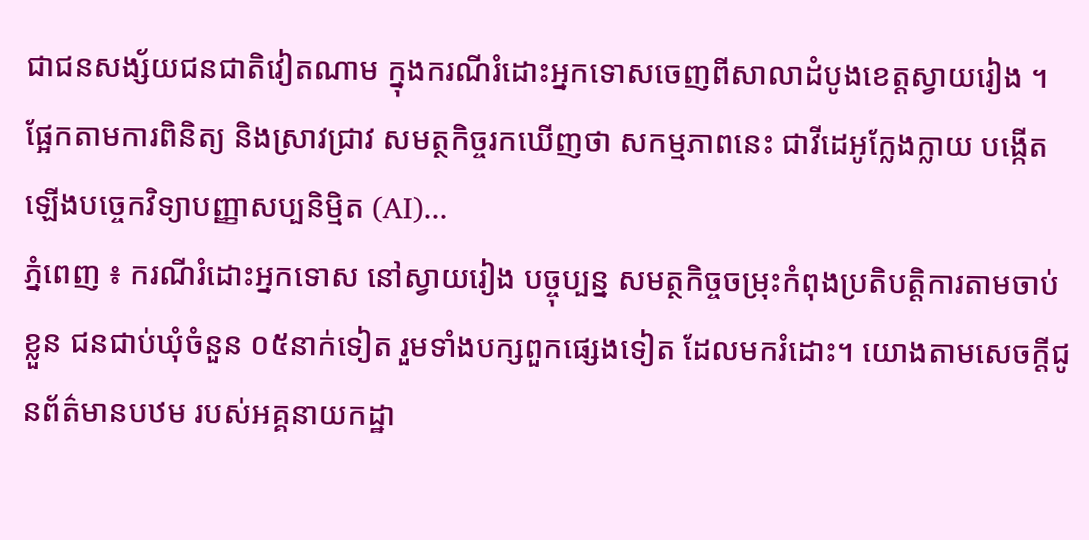ជាជនសង្ស័យជនជាតិវៀតណាម ក្នុងករណីរំដោះអ្នកទោសចេញពីសាលាដំបូងខេត្តស្វាយរៀង ។ ផ្អែកតាមការពិនិត្យ និងស្រាវជ្រាវ សមត្ថកិច្ចរកឃើញថា សកម្មភាពនេះ ជាវីដេអូក្លែងក្លាយ បង្កើតឡើងបច្ចេកវិទ្យាបញ្ញាសប្បនិម្មិត (AI)...
ភ្នំពេញ ៖ ករណីរំដោះអ្នកទោស នៅស្វាយរៀង បច្ចុប្បន្ន សមត្ថកិច្ចចម្រុះកំពុងប្រតិបត្តិការតាមចាប់ខ្លួន ជនជាប់ឃុំចំនួន ០៥នាក់ទៀត រួមទាំងបក្សពួកផ្សេងទៀត ដែលមករំដោះ។ យោងតាមសេចក្តីជូនព័ត៌មានបឋម របស់អគ្គនាយកដ្ឋា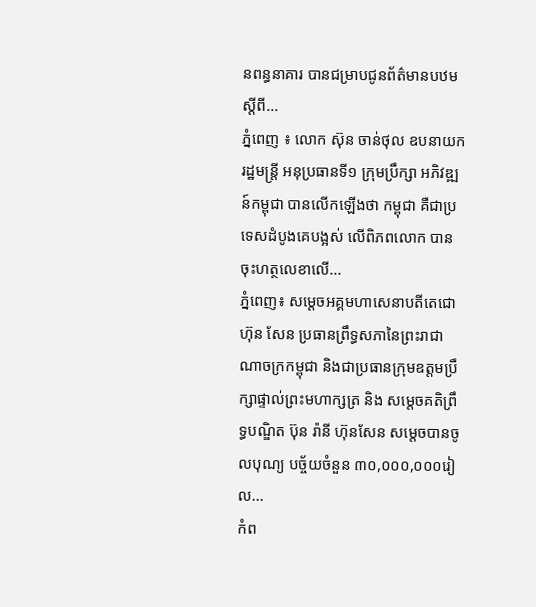នពន្ធនាគារ បានជម្រាបជូនព័ត៌មានបឋម ស្តីពី...
ភ្នំពេញ ៖ លោក ស៊ុន ចាន់ថុល ឧបនាយករដ្ឋមន្ត្រី អនុប្រធានទី១ ក្រុមប្រឹក្សា អភិវឌ្ឍន៍កម្ពុជា បានលើកឡើងថា កម្ពុជា គឺជាប្រទេសដំបូងគេបង្អស់ លើពិភពលោក បានចុះហត្ថលេខាលើ...
ភ្នំពេញ៖ សម្ដេចអគ្គមហាសេនាបតីតេជោ ហ៊ុន សែន ប្រធានព្រឹទ្ធសភានៃព្រះរាជាណាចក្រកម្ពុជា និងជាប្រធានក្រុមឧត្តមប្រឹក្សាផ្ទាល់ព្រះមហាក្សត្រ និង សម្តេចគតិព្រឹទ្ធបណ្ឌិត ប៊ុន រ៉ានី ហ៊ុនសែន សម្តេចបានចូលបុណ្យ បច្ច័យចំនួន ៣០,០០០,០០០រៀល...
កំព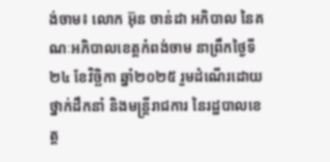ង់ចាម៖ លោក អ៊ុន ចាន់ដា អភិបាល នៃគណៈអភិបាលខេត្តកំពង់ចាម នាព្រឹកថ្ងៃទី២៤ ខែវិច្ឆិកា ឆ្នាំ២០២៥ រួមដំណើរដោយថ្នាក់ដឹកនាំ និងមន្ត្រីរាជការ នៃរដ្ឋបាលខេត្ត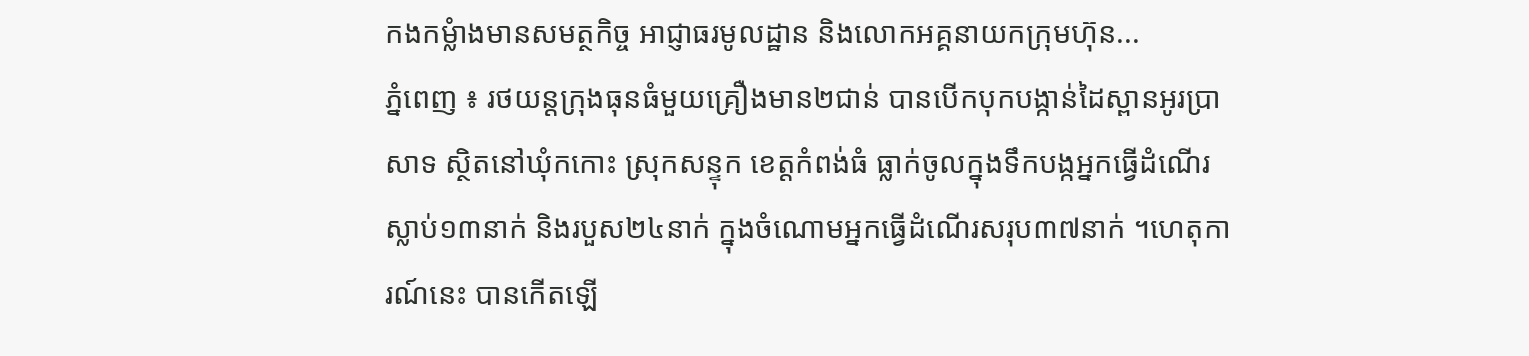កងកម្លំាងមានសមត្ថកិច្ច អាជ្ញាធរមូលដ្ឋាន និងលោកអគ្គនាយកក្រុមហ៊ុន...
ភ្នំពេញ ៖ រថយន្តក្រុងធុនធំមួយគ្រឿងមាន២ជាន់ បានបើកបុកបង្កាន់ដៃស្ពានអូរប្រាសាទ ស្ថិតនៅឃុំកកោះ ស្រុកសន្ទុក ខេត្តកំពង់ធំ ធ្លាក់ចូលក្នុងទឹកបង្កអ្នកធ្វើដំណើរស្លាប់១៣នាក់ និងរបួស២៤នាក់ ក្នុងចំណោមអ្នកធ្វើដំណើរសរុប៣៧នាក់ ។ហេតុការណ៍នេះ បានកើតឡើ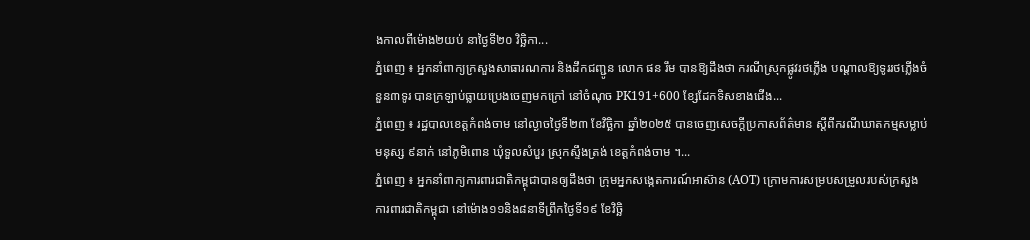ងកាលពីម៉ោង២យប់ នាថ្ងៃទី២០ វិច្ឆិកា...
ភ្នំពេញ ៖ អ្នកនាំពាក្យក្រសួងសាធារណការ និងដឹកជញ្ជូន លោក ផន រឹម បានឱ្យដឹងថា ករណីស្រុកផ្លូវរថភ្លើង បណ្តាលឱ្យទូររថភ្លើងចំនួន៣ទូរ បានក្រឡាប់ធ្លាយប្រេងចេញមកក្រៅ នៅចំណុច PK191+600 ខ្សែដែកទិសខាងជើង...
ភ្នំពេញ ៖ រដ្ឋបាលខេត្តកំពង់ចាម នៅល្ងាចថ្ងៃទី២៣ ខែវិច្ឆិកា ឆ្នាំ២០២៥ បានចេញសេចក្ដីប្រកាសព័ត៌មាន ស្ដីពីករណីឃាតកម្មសម្លាប់មនុស្ស ៩នាក់ នៅភូមិពោន ឃុំទួលសំបួរ ស្រុកស្ទឹងត្រង់ ខេត្តកំពង់ចាម ។...
ភ្នំពេញ ៖ អ្នកនាំពាក្យការពារជាតិកម្ពុជាបានឲ្យដឹងថា ក្រុមអ្នកសង្កេតការណ៍អាស៊ាន (AOT) ក្រោមការសម្របសម្រួលរបស់ក្រសួងការពារជាតិកម្ពុជា នៅម៉ោង១១និង៨នាទីព្រឹកថ្ងៃទី១៩ ខែវិច្ឆិ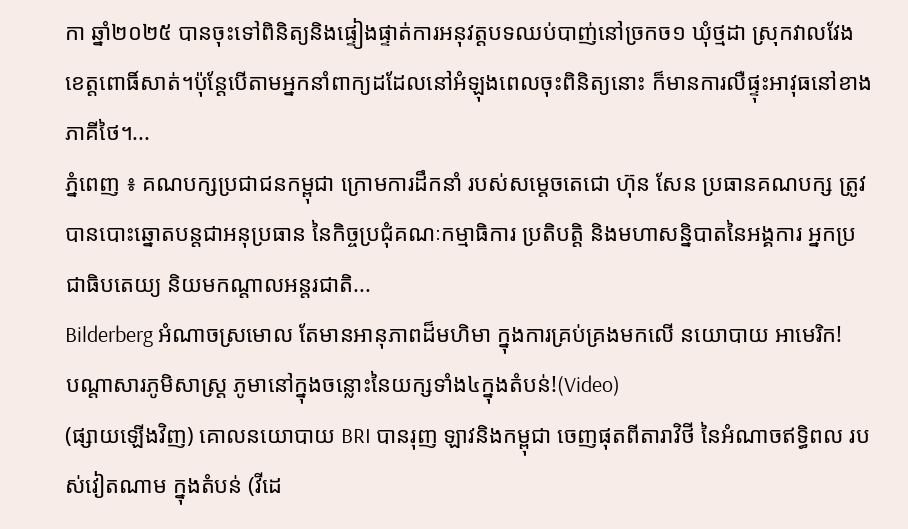កា ឆ្នាំ២០២៥ បានចុះទៅពិនិត្យនិងផ្ទៀងផ្ទាត់ការអនុវត្តបទឈប់បាញ់នៅច្រកច១ ឃុំថ្មដា ស្រុកវាលវែង ខេត្តពោធិ៍សាត់។ប៉ុន្តែបើតាមអ្នកនាំពាក្យដដែលនៅអំឡុងពេលចុះពិនិត្យនោះ ក៏មានការលឺផ្ទុះអាវុធនៅខាងភាគីថៃ។...
ភ្នំពេញ ៖ គណបក្សប្រជាជនកម្ពុជា ក្រោមការដឹកនាំ របស់សម្តេចតេជោ ហ៊ុន សែន ប្រធានគណបក្ស ត្រូវបានបោះឆ្នោតបន្តជាអនុប្រធាន នៃកិច្ចប្រជុំគណៈកម្មាធិការ ប្រតិបត្តិ និងមហាសន្និបាតនៃអង្គការ អ្នកប្រជាធិបតេយ្យ និយមកណ្តាលអន្តរជាតិ...
Bilderberg អំណាចស្រមោល តែមានអានុភាពដ៏មហិមា ក្នុងការគ្រប់គ្រងមកលើ នយោបាយ អាមេរិក!
បណ្ដាសារភូមិសាស្រ្ត ភូមានៅក្នុងចន្លោះនៃយក្សទាំង៤ក្នុងតំបន់!(Video)
(ផ្សាយឡើងវិញ) គោលនយោបាយ BRI បានរុញ ឡាវនិងកម្ពុជា ចេញផុតពីតារាវិថី នៃអំណាចឥទ្ធិពល របស់វៀតណាម ក្នុងតំបន់ (វីដេ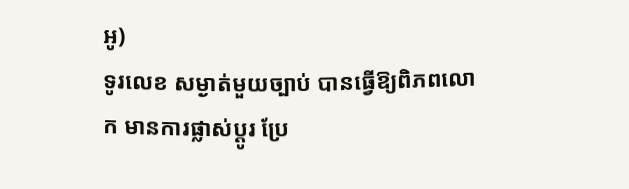អូ)
ទូរលេខ សម្ងាត់មួយច្បាប់ បានធ្វើឱ្យពិភពលោក មានការផ្លាស់ប្ដូរ ប្រែ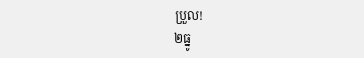ប្រួល!
២ធ្នូ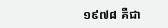១៩៧៨ គឺជា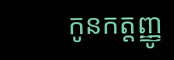កូនកត្តញ្ញូ